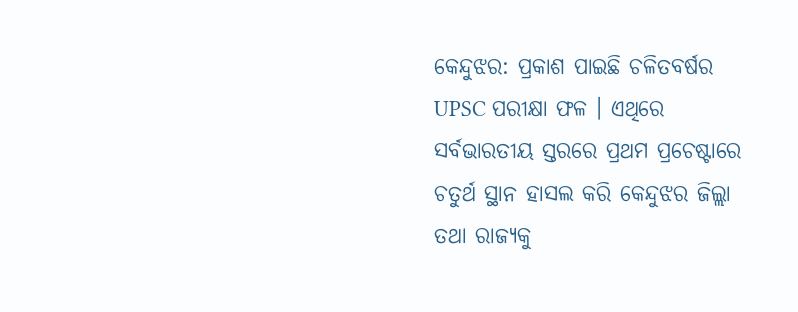କେନ୍ଦୁଝର: ପ୍ରକାଶ ପାଇଛି ଚଳିତବର୍ଷର UPSC ପରୀକ୍ଷା ଫଳ । ଏଥିରେ ସର୍ବଭାରତୀୟ ସ୍ତରରେ ପ୍ରଥମ ପ୍ରଚେଷ୍ଟାରେ ଚତୁର୍ଥ ସ୍ଥାନ ହାସଲ କରି କେନ୍ଦୁଝର ଜିଲ୍ଲା ତଥା ରାଜ୍ୟକୁ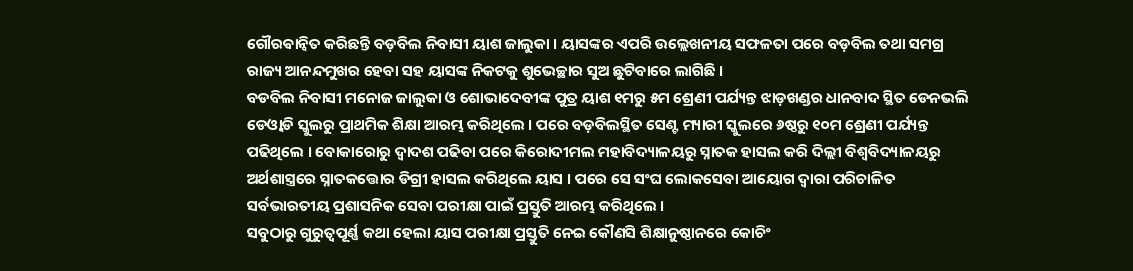ଗୌରଵାନ୍ବିତ କରିଛନ୍ତି ବଡ଼ବିଲ ନିବାସୀ ୟାଶ ଜାଲୁକା । ୟାସଙ୍କର ଏପରି ଉଲ୍ଲେଖନୀୟ ସଫଳତା ପରେ ବଡ଼ବିଲ ତଥା ସମଗ୍ର ରାଜ୍ୟ ଆନନ୍ଦମୁଖର ହେବା ସହ ୟାସଙ୍କ ନିକଟକୁ ଶୁଭେଚ୍ଛାର ସୁଅ ଛୁଟିବାରେ ଲାଗିଛି ।
ବଡବିଲ ନିବାସୀ ମନୋଜ ଜାଲୁକା ଓ ଶୋଭାଦେବୀଙ୍କ ପୁତ୍ର ୟାଶ ୧ମରୁ ୫ମ ଶ୍ରେଣୀ ପର୍ଯ୍ୟନ୍ତ ଝାଡ଼ଖଣ୍ଡର ଧାନବାଦ ସ୍ଥିତ ଡେନଭଲି ଡେଓ୍ବାଡି ସ୍କୁଲରୁ ପ୍ରାଥମିକ ଶିକ୍ଷା ଆରମ୍ଭ କରିଥିଲେ । ପରେ ବଡ଼ବିଲସ୍ଥିତ ସେଣ୍ଟ ମ୍ୟାରୀ ସ୍କୁଲରେ ୬ଷ୍ଠରୁ ୧୦ମ ଶ୍ରେଣୀ ପର୍ଯ୍ୟନ୍ତ ପଢିଥିଲେ । ବୋକାରୋରୁ ଦ୍ବାଦଶ ପଢିବା ପରେ କିରୋଦୀମଲ ମହାବିଦ୍ୟାଳୟରୁ ସ୍ନାତକ ହାସଲ କରି ଦିଲ୍ଲୀ ବିଶ୍ଵବିଦ୍ୟାଳୟରୁ ଅର୍ଥଶାସ୍ତ୍ରରେ ସ୍ନାତକତ୍ତୋର ଡିଗ୍ରୀ ହାସଲ କରିଥିଲେ ୟାସ । ପରେ ସେ ସଂଘ ଲୋକସେବା ଆୟୋଗ ଦ୍ବାରା ପରିଚାଳିତ ସର୍ବଭାରତୀୟ ପ୍ରଶାସନିକ ସେବା ପରୀକ୍ଷା ପାଇଁ ପ୍ରସ୍ତୁତି ଆରମ୍ଭ କରିଥିଲେ ।
ସବୁଠାରୁ ଗୁରୁତ୍ବପୂର୍ଣ୍ଣ କଥା ହେଲା ୟାସ ପରୀକ୍ଷା ପ୍ରସ୍ତୁତି ନେଇ କୌଣସି ଶିକ୍ଷାନୁଷ୍ଠାନରେ କୋଚିଂ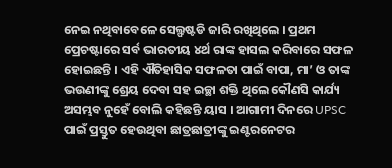ନେଇ ନଥିବାବେଳେ ସେଲ୍ଫଷ୍ଟଡି ଜାରି ରଖିଥିଲେ । ପ୍ରଥମ ପ୍ରେଚଷ୍ଟାରେ ସର୍ବ ଭାରତୀୟ ୪ର୍ଥ ରାଙ୍କ ହାସଲ କରିବାରେ ସଫଳ ହୋଇଛନ୍ତି । ଏହି ଐତିହାସିକ ସଫଳତା ପାଇଁ ବାପା, ମା’ ଓ ତାଙ୍କ ଭଉଣୀଙ୍କୁ ଶ୍ରେୟ ଦେବା ସହ ଇଚ୍ଛା ଶକ୍ତି ଥିଲେ କୌଣସି କାର୍ଯ୍ୟ ଅସମ୍ଭବ ନୁହେଁ ବୋଲି କହିଛନ୍ତି ୟାସ । ଆଗାମୀ ଦିନରେ UPSC ପାଇଁ ପ୍ରସ୍ତୁତ ହେଉଥିବା ଛାତ୍ରଛାତ୍ରୀଙ୍କୁ ଇଣ୍ଟରନେଟର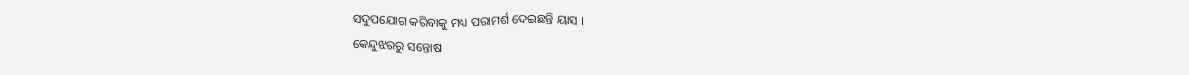ସଦୁପଯୋଗ କରିବାକୁ ମଧ୍ୟ ପରାମର୍ଶ ଦେଇଛନ୍ତି ୟାସ ।
କେନ୍ଦୁଝରରୁ ସନ୍ତୋଷ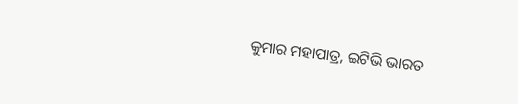କୁମାର ମହାପାତ୍ର, ଇଟିଭି ଭାରତ